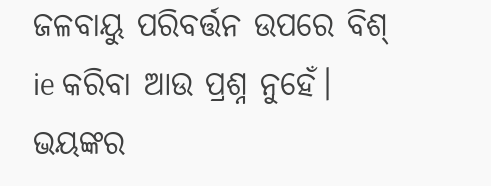ଜଳବାୟୁ ପରିବର୍ତ୍ତନ ଉପରେ ବିଶ୍ ie କରିବା ଆଉ ପ୍ରଶ୍ନ ନୁହେଁ। ଭୟଙ୍କର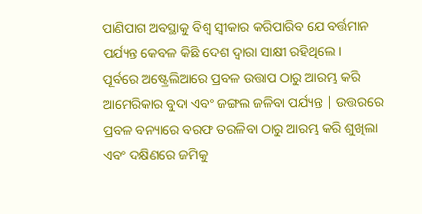ପାଣିପାଗ ଅବସ୍ଥାକୁ ବିଶ୍ୱ ସ୍ୱୀକାର କରିପାରିବ ଯେ ବର୍ତ୍ତମାନ ପର୍ଯ୍ୟନ୍ତ କେବଳ କିଛି ଦେଶ ଦ୍ୱାରା ସାକ୍ଷୀ ରହିଥିଲେ।
ପୂର୍ବରେ ଅଷ୍ଟ୍ରେଲିଆରେ ପ୍ରବଳ ଉତ୍ତାପ ଠାରୁ ଆରମ୍ଭ କରି ଆମେରିକାର ବୁଦା ଏବଂ ଜଙ୍ଗଲ ଜଳିବା ପର୍ଯ୍ୟନ୍ତ | ଉତ୍ତରରେ ପ୍ରବଳ ବନ୍ୟାରେ ବରଫ ତରଳିବା ଠାରୁ ଆରମ୍ଭ କରି ଶୁଖିଲା ଏବଂ ଦକ୍ଷିଣରେ ଜମିକୁ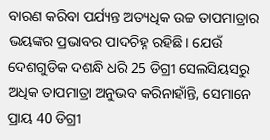ବାରଣ କରିବା ପର୍ଯ୍ୟନ୍ତ ଅତ୍ୟଧିକ ଉଚ୍ଚ ତାପମାତ୍ରାର ଭୟଙ୍କର ପ୍ରଭାବର ପାଦଚିହ୍ନ ରହିଛି। ଯେଉଁ ଦେଶଗୁଡିକ ଦଶନ୍ଧି ଧରି 25 ଡିଗ୍ରୀ ସେଲସିୟସରୁ ଅଧିକ ତାପମାତ୍ରା ଅନୁଭବ କରିନାହାଁନ୍ତି, ସେମାନେ ପ୍ରାୟ 40 ଡିଗ୍ରୀ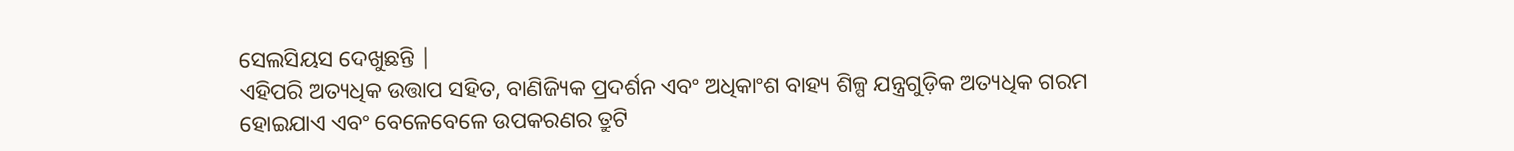ସେଲସିୟସ ଦେଖୁଛନ୍ତି |
ଏହିପରି ଅତ୍ୟଧିକ ଉତ୍ତାପ ସହିତ, ବାଣିଜ୍ୟିକ ପ୍ରଦର୍ଶନ ଏବଂ ଅଧିକାଂଶ ବାହ୍ୟ ଶିଳ୍ପ ଯନ୍ତ୍ରଗୁଡ଼ିକ ଅତ୍ୟଧିକ ଗରମ ହୋଇଯାଏ ଏବଂ ବେଳେବେଳେ ଉପକରଣର ତ୍ରୁଟି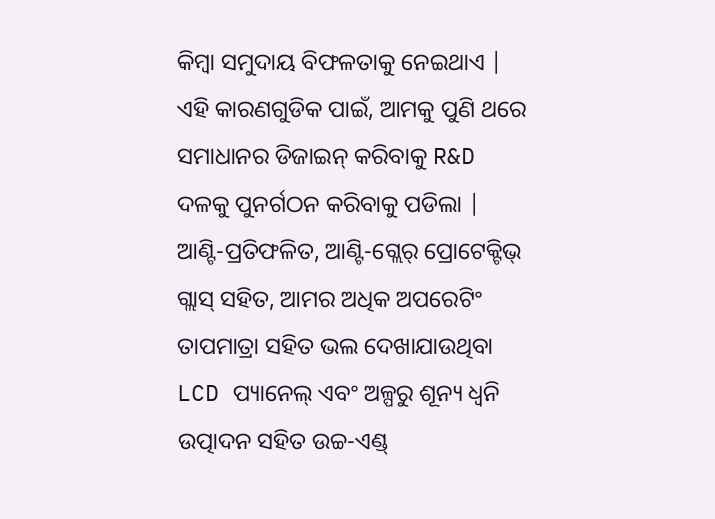କିମ୍ବା ସମୁଦାୟ ବିଫଳତାକୁ ନେଇଥାଏ | ଏହି କାରଣଗୁଡିକ ପାଇଁ, ଆମକୁ ପୁଣି ଥରେ ସମାଧାନର ଡିଜାଇନ୍ କରିବାକୁ R&D ଦଳକୁ ପୁନର୍ଗଠନ କରିବାକୁ ପଡିଲା |
ଆଣ୍ଟି-ପ୍ରତିଫଳିତ, ଆଣ୍ଟି-ଗ୍ଲେର୍ ପ୍ରୋଟେକ୍ଟିଭ୍ ଗ୍ଲାସ୍ ସହିତ, ଆମର ଅଧିକ ଅପରେଟିଂ ତାପମାତ୍ରା ସହିତ ଭଲ ଦେଖାଯାଉଥିବା LCD ପ୍ୟାନେଲ୍ ଏବଂ ଅଳ୍ପରୁ ଶୂନ୍ୟ ଧ୍ୱନି ଉତ୍ପାଦନ ସହିତ ଉଚ୍ଚ-ଏଣ୍ଡ୍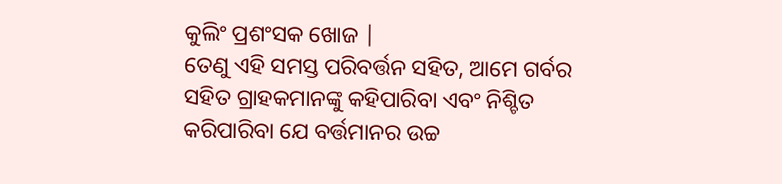କୁଲିଂ ପ୍ରଶଂସକ ଖୋଜ |
ତେଣୁ ଏହି ସମସ୍ତ ପରିବର୍ତ୍ତନ ସହିତ, ଆମେ ଗର୍ବର ସହିତ ଗ୍ରାହକମାନଙ୍କୁ କହିପାରିବା ଏବଂ ନିଶ୍ଚିତ କରିପାରିବା ଯେ ବର୍ତ୍ତମାନର ଉଚ୍ଚ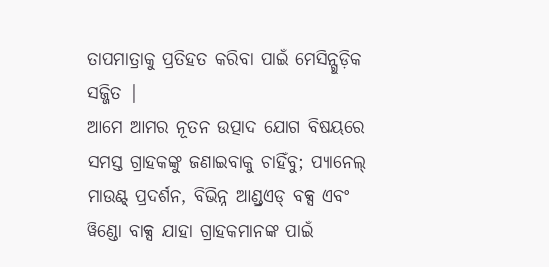ତାପମାତ୍ରାକୁ ପ୍ରତିହତ କରିବା ପାଇଁ ମେସିନ୍ଗୁଡ଼ିକ ସଜ୍ଜିତ |
ଆମେ ଆମର ନୂତନ ଉତ୍ପାଦ ଯୋଗ ବିଷୟରେ ସମସ୍ତ ଗ୍ରାହକଙ୍କୁ ଜଣାଇବାକୁ ଚାହିଁବୁ; ପ୍ୟାନେଲ୍ ମାଉଣ୍ଟ୍ ପ୍ରଦର୍ଶନ, ବିଭିନ୍ନ ଆଣ୍ଡ୍ରଏଡ୍ ବକ୍ସ ଏବଂ ୱିଣ୍ଡୋ ବାକ୍ସ ଯାହା ଗ୍ରାହକମାନଙ୍କ ପାଇଁ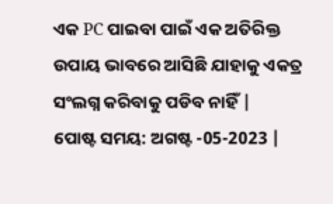ଏକ PC ପାଇବା ପାଇଁ ଏକ ଅତିରିକ୍ତ ଉପାୟ ଭାବରେ ଆସିଛି ଯାହାକୁ ଏକତ୍ର ସଂଲଗ୍ନ କରିବାକୁ ପଡିବ ନାହିଁ |
ପୋଷ୍ଟ ସମୟ: ଅଗଷ୍ଟ -05-2023 |